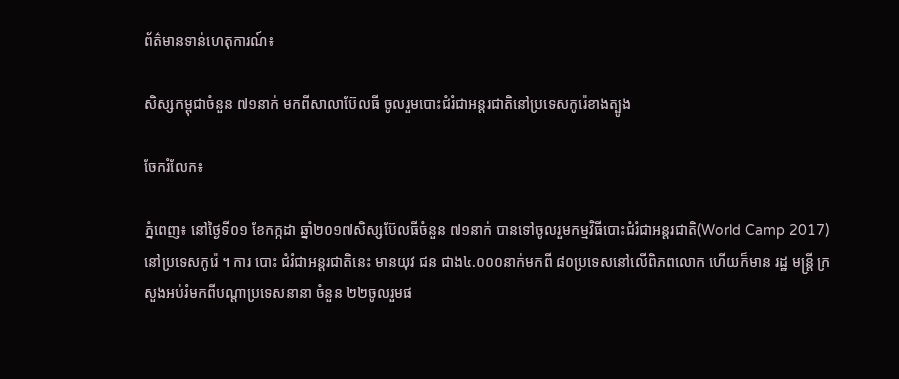ព័ត៌មានទាន់ហេតុការណ៍៖

សិស្សកម្ពុជាចំនួន ៧១នាក់ មកពីសាលាប៊ែលធី ចូលរួមបោះជំរំជាអន្តរជាតិនៅប្រទេសកូរ៉េខាងត្បូង

ចែករំលែក៖

ភ្នំពេញ៖ នៅថ្ងៃទី០១ ខែកក្កដា ឆ្នាំ២០១៧សិស្សប៊ែលធីចំនួន ៧១នាក់ បានទៅចូលរួមកម្មវិធីបោះជំរំជាអន្តរជាតិ(World Camp 2017) នៅប្រទេសកូរ៉េ ។ ការ បោះ ជំរំជាអន្តរជាតិនេះ មានយុវ ជន ជាង៤.០០០នាក់មកពី ៨០ប្រទេសនៅលើពិភពលោក ហើយក៏មាន រដ្ឋ មន្រ្តី ក្រសួងអប់រំមកពីបណ្តាប្រទេសនានា ចំនួន ២២ចូលរួមផ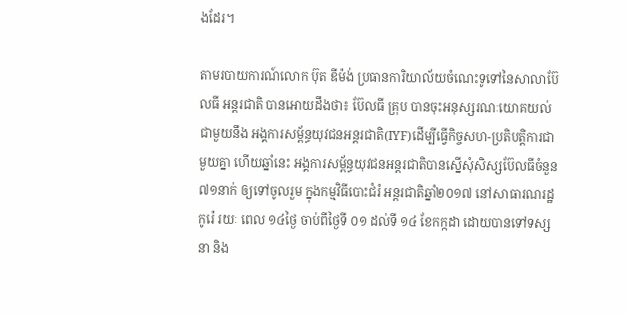ងដែរ។

តាមរបាយការណ៍លោក ប៊ុត ឌីម៉ង់ ប្រធានការិយាល័យចំណេះទូទៅនៃសាលាប៊ែលធី អន្តរជាតិ បានអោយដឹងថា៖ ប៊ែលធី គ្រុប បានចុះអនុស្សរណៈយោគយល់ជាមួយនឹង អង្គការសម្ព័ន្ធយុវជនអន្តរជាតិ(IYF)ដើម្បីធ្វើកិច្ចសហ-ប្រតិបត្តិការជាមួយគ្នា ហើយឆ្នាំនេះ អង្គការសម្ព័ន្ធយុវជនអន្តរជាតិបានស្នើសុំសិស្សប៊ែលធីចំនួន ៧១នាក់ ឲ្យទៅចូលរួម ក្នុងកម្មវិធីបោះជំរំ អន្តរជាតិឆ្នាំ២០១៧ នៅសាធារណរដ្ឋកូរ៉េ រយៈ ពេល ១៤ថ្ងៃ ចាប់ពីថ្ងៃទី ០១ ដល់ទី ១៤ ខែកក្កដា ដោយបានទៅទស្សនា និង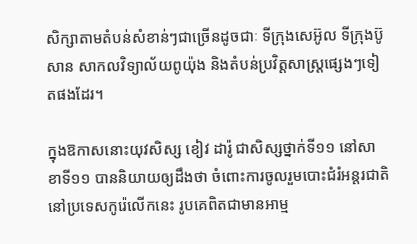សិក្សាតាមតំបន់សំខាន់ៗជាច្រើនដូចជាៈ ទីក្រុងសេអ៊ូល ទីក្រុងប៊ូសាន សាកលវិទ្យាល័យពូយ៉ុង និងតំបន់ប្រវិត្តសាស្រ្តផ្សេងៗទៀតផងដែរ។

ក្នុងឱកាសនោះយុវសិស្ស ខៀវ ដារ៉ូ ជាសិស្សថ្នាក់ទី១១ នៅសាខាទី១១ បាននិយាយឲ្យដឹងថា ចំពោះការចូលរួមបោះជំរំអន្តរជាតិ នៅប្រទេសកូរ៉េលើកនេះ រូបគេពិតជាមានអាម្ម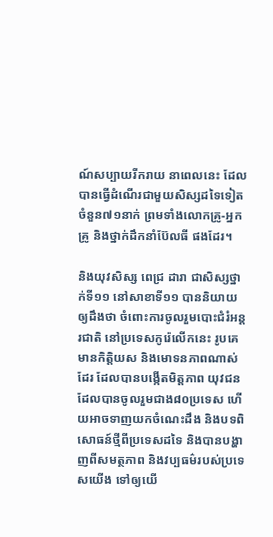ណ៍សប្បាយរីករាយ នាពេលនេះ ដែលបានធ្វើដំណើរជាមួយសិស្សដទៃទៀតចំនួន៧១នាក់ ព្រមទាំងលោកគ្រូ-អ្នកគ្រូ និងថ្នាក់ដឹកនាំប៊ែលធី ផងដែរ។

និងយុវសិស្ស ពេជ្រ ដារា ជាសិស្សថ្នាក់ទី១១ នៅសាខាទី១១ បាននិយាយឲ្យដឹងថា ចំពោះការចូលរួមបោះជំរំអន្តរជាតិ នៅប្រទេសកូរ៉េលើកនេះ រូបគេមានកិត្តិយស និងមោទនភាពណាស់ដែរ ដែលបានបង្កើតមិត្តភាព យុវជនដែលបានចូលរួមជាង៨០ប្រទេស ហើយអាចទាញយកចំណេះដឹង និងបទពិសោធន៍ថ្មីពីប្រទេសដទៃ និងបានបង្ហាញពីសមត្ថភាព និងវប្បធម៌របស់ប្រទេសយើង ទៅឲ្យយើ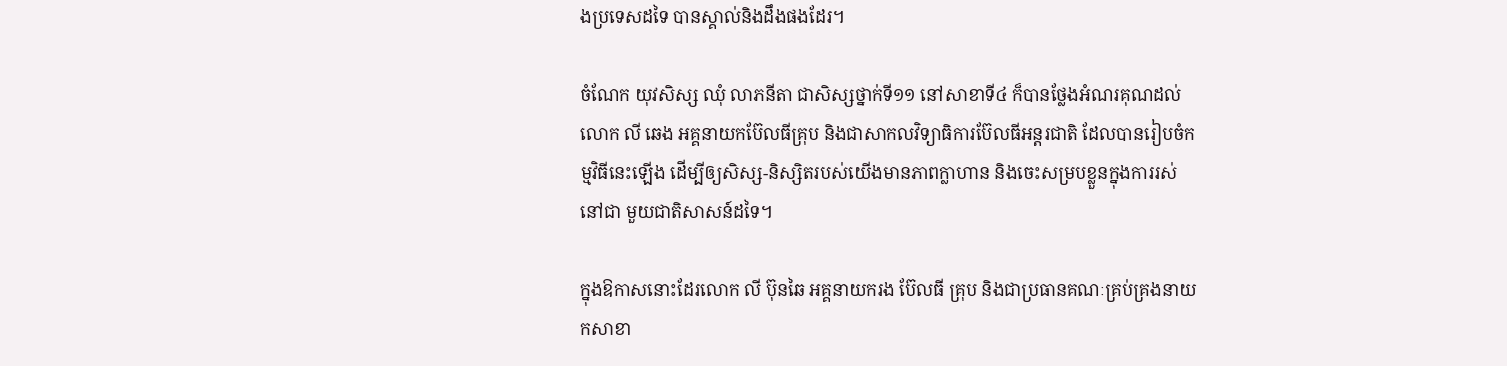ងប្រទេសដទៃ បានស្គាល់និងដឹងផងដែរ។

ចំណែក យុវសិស្ស ឈុំ លាភនីតា ជាសិស្សថ្នាក់ទី១១ នៅសាខាទី៤ ក៏បានថ្លែងអំណរគុណដល់ លោក លី ឆេង អគ្គនាយកប៊ែលធីគ្រុប និងជាសាកលវិទ្យាធិការប៊ែលធីអន្តរជាតិ ដែលបានរៀបចំកម្មវិធីនេះឡើង ដើម្បីឲ្យសិស្ស-និស្សិតរបស់យើងមានភាពក្លាហាន និងចេះសម្របខ្លួនក្នុងការរស់នៅជា មួយជាតិសាសន៍ដទៃ។

ក្នុងឱកាសនោះដែរលោក លី ប៊ុនឆៃ អគ្គនាយករង ប៊ែលធី គ្រុប និងជាប្រធានគណៈគ្រប់គ្រងនាយកសាខា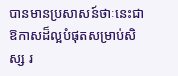បានមានប្រសាសន៍ថាៈនេះជាឱកាសដ៏ល្អបំផុតសម្រាប់សិស្ស រ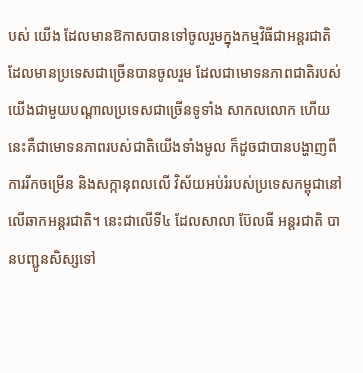បស់ យើង ដែលមានឱកាសបានទៅចូលរួមក្នុងកម្មវិធីជាអន្តរជាតិ ដែលមានប្រទេសជាច្រើនបានចូលរួម ដែលជាមោទនភាពជាតិរបស់យើងជាមួយបណ្តាលប្រទេសជាច្រើនទូទាំង សាកលលោក ហើយនេះគឺជាមោទនភាពរបស់ជាតិយើងទាំងមូល ក៏ដូចជាបានបង្ហាញពីការរីកចម្រើន និងសក្កានុពលលើ វិស័យអប់រំរបស់ប្រទេសកម្ពុជានៅលើឆាកអន្តរជាតិ។ នេះជាលើទី៤ ដែលសាលា ប៊ែលធី អន្តរជាតិ បានបញ្ជូនសិស្សទៅ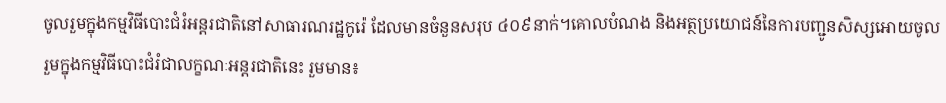ចូលរួមក្នុងកម្មវិធីបោះជំរំអន្តរជាតិនៅសាធារណរដ្ឋកូរ៉េ ដែលមានចំនួនសរុប ៤០៩នាក់។គោលបំណង និងអត្ថប្រយោជន៍នៃការបញ្ជូនសិស្សអោយចូលរួមក្នុងកម្មវិធីបោះជំរំជាលក្ខណៈអន្តរជាតិនេះ រួមមាន៖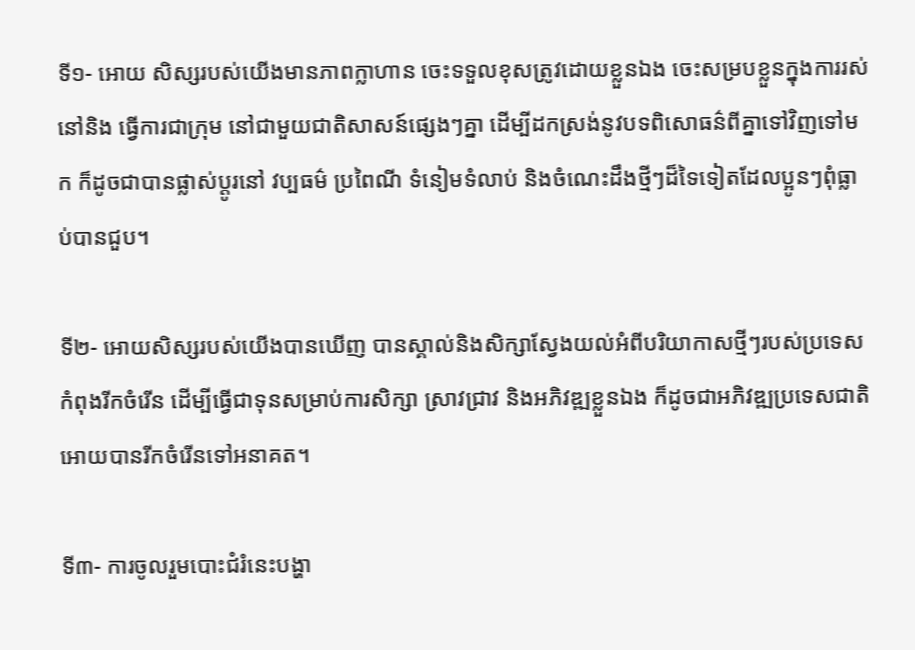ទី១- អោយ សិស្សរបស់យើងមានភាពក្លាហាន ចេះទទួលខុសត្រូវដោយខ្លួនឯង ចេះសម្របខ្លួនក្នុងការរស់នៅនិង ធ្វើការជាក្រុម នៅជាមួយជាតិសាសន៍ផ្សេងៗគ្នា ដើម្បីដកស្រង់នូវបទពិសោធន៌ពីគ្នាទៅវិញទៅមក ក៏ដូចជាបានផ្លាស់ប្តូរនៅ វប្បធម៌ ប្រពៃណី ទំនៀមទំលាប់ និងចំណេះដឹងថ្មីៗដ៏ទៃទៀតដែលប្អូនៗពុំធ្លាប់បានជួប។

ទី២- អោយសិស្សរបស់យើងបានឃើញ បានស្គាល់និងសិក្សាស្វែងយល់អំពីបរិយាកាសថ្មីៗរបស់ប្រទេសកំពុងរីកចំរើន ដើម្បីធ្វើជាទុនសម្រាប់ការសិក្សា ស្រាវជ្រាវ និងអភិវឌ្ឍខ្លួនឯង ក៏ដូចជាអភិវឌ្ឍប្រទេសជាតិអោយបានរីកចំរើនទៅអនាគត។

ទី៣- ការចូលរួមបោះជំរំនេះបង្ហា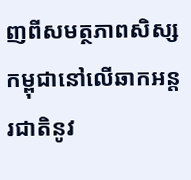ញពីសមត្ថភាពសិស្សកម្ពុជានៅលើឆាកអន្តរជាតិនូវ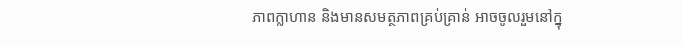ភាពក្លាហាន និងមានសមត្ថភាពគ្រប់គ្រាន់ អាចចូលរួមនៅក្នុ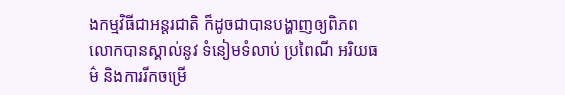ងកម្មវិធីជាអន្តរជាតិ ក៏ដូចជាបានបង្ហាញឲ្យពិភពលោកបានស្គាល់នូវ ទំនៀមទំលាប់ ប្រពៃណី អរិយធម៌ និងការរីកចម្រើ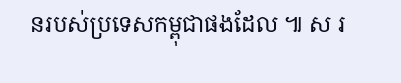នរបស់ប្រទេសកម្ពុជាផងដែល ៕ ស រ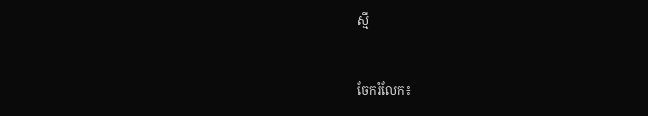ស្មី


ចែករំលែក៖